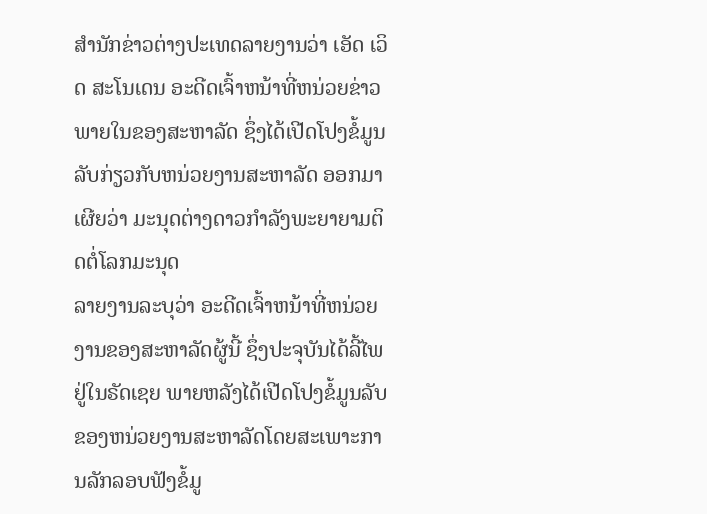ສຳນັກຂ່າວຕ່າງປະເທດລາຍງານວ່າ ເອັດ ເວິດ ສະໂນເດນ ອະດີດເຈົ້າຫນ້າທີ່ຫນ່ວຍຂ່າວພາຍໃນຂອງສະຫາລັດ ຊຶ່ງໄດ້ເປີດໂປງຂໍ້ມູນລັບກ່ຽວກັບຫນ່ວຍງານສະຫາລັດ ອອກມາເຜີຍວ່າ ມະນຸດຕ່າງດາວກຳລັງພະຍາຍາມຕິດຕໍ່ໂລກມະນຸດ
ລາຍງານລະບຸວ່າ ອະດີດເຈົ້າຫນ້າທີ່ຫນ່ວຍງານຂອງສະຫາລັດຜູ້ນີ້ ຊຶ່ງປະຈຸບັນໄດ້ລີ້ໄພຢູ່ໃນຣັດເຊຍ ພາຍຫລັງໄດ້ເປີດໂປງຂໍ້ມູນລັບຂອງຫນ່ວຍງານສະຫາລັດໂດຍສະເພາະການລັກລອບຟັງຂໍ້ມູ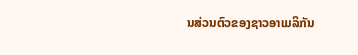ນສ່ວນຕົວຂອງຊາວອາເມລິກັນ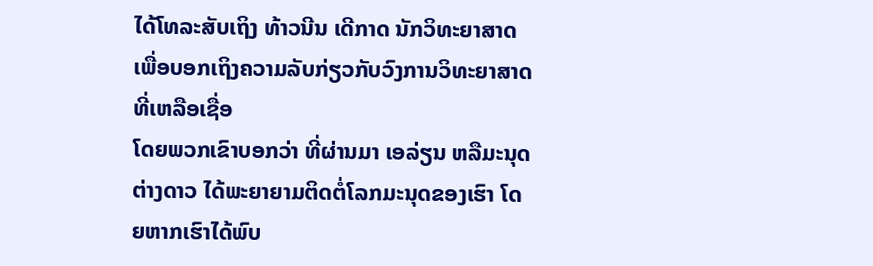ໄດ້ໂທລະສັບເຖິງ ທ້າວນີນ ເດີກາດ ນັກວິທະຍາສາດ ເພື່ອບອກເຖິງຄວາມລັບກ່ຽວກັບວົງການວິທະຍາສາດທີ່ເຫລືອເຊື່ອ
ໂດຍພວກເຂົາບອກວ່າ ທີ່ຜ່ານມາ ເອລ່ຽນ ຫລືມະນຸດຕ່າງດາວ ໄດ້ພະຍາຍາມຕິດຕໍ່ໂລກມະນຸດຂອງເຮົາ ໂດຍຫາກເຮົາໄດ້ພົບ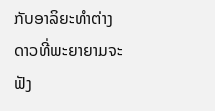ກັບອາລິຍະທຳຕ່າງດາວທີ່ພະຍາຍາມຈະຟັງ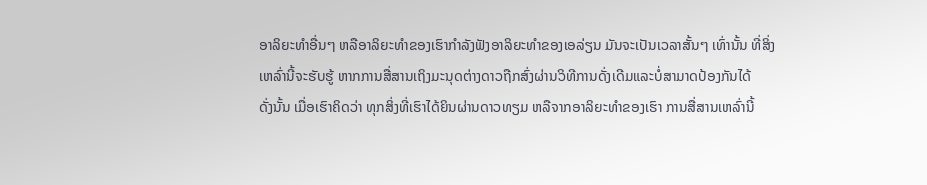ອາລິຍະທຳອື່ນໆ ຫລືອາລິຍະທຳຂອງເຮົາກຳລັງຟັງອາລິຍະທຳຂອງເອລ່ຽນ ມັນຈະເປັນເວລາສັ້ນໆ ເທົ່ານັ້ນ ທີ່ສິ່ງເຫລົ່ານີ້ຈະຮັບຮູ້ ຫາກການສື່ສານເຖິງມະນຸດຕ່າງດາວຖືກສົ່ງຜ່ານວິທີການດັ່ງເດີມແລະບໍ່ສາມາດປ້ອງກັນໄດ້
ດັ່ງນັ້ນ ເມື່ອເຮົາຄິດວ່າ ທຸກສິ່ງທີ່ເຮົາໄດ້ຍິນຜ່ານດາວທຽມ ຫລືຈາກອາລິຍະທຳຂອງເຮົາ ການສື່ສານເຫລົ່ານີ້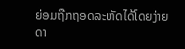ຍ່ອມຖືກຖອດລະຫັດໄດ້ໂດຍງ່າຍດາ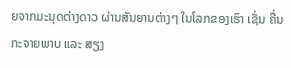ຍຈາກມະນຸດຕ່າງດາວ ຜ່ານສັນຍານຕ່າງໆ ໃນໂລກຂອງເຮົາ ເຊັ່ນ ຄື່ນກະຈາຍພາບ ແລະ ສຽງ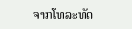ຈາກໂທລະທັດ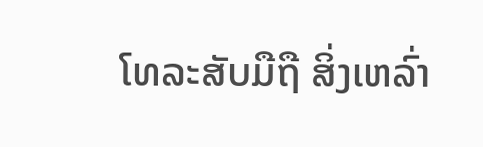ໂທລະສັບມືຖື ສິ່ງເຫລົ່າ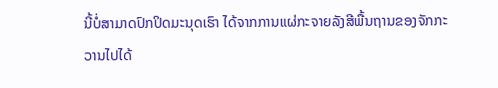ນີ້ບໍ່ສາມາດປົກປິດມະນຸດເຮົາ ໄດ້ຈາກການແຜ່ກະຈາຍລັງສີພື້ນຖານຂອງຈັກກະວານໄປໄດ້